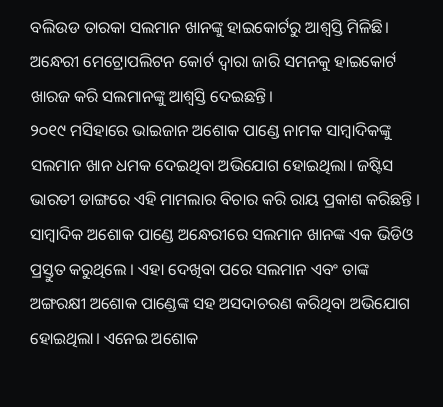ବଲିଉଡ ତାରକା ସଲମାନ ଖାନଙ୍କୁ ହାଇକୋର୍ଟରୁ ଆଶ୍ୱସ୍ତି ମିଳିଛି। ଅନ୍ଧେରୀ ମେଟ୍ରୋପଲିଟନ କୋର୍ଟ ଦ୍ୱାରା ଜାରି ସମନକୁ ହାଇକୋର୍ଟ ଖାରଜ କରି ସଲମାନଙ୍କୁ ଆଶ୍ୱସ୍ତି ଦେଇଛନ୍ତି।
୨୦୧୯ ମସିହାରେ ଭାଇଜାନ ଅଶୋକ ପାଣ୍ଡେ ନାମକ ସାମ୍ବାଦିକଙ୍କୁ ସଲମାନ ଖାନ ଧମକ ଦେଇଥିବା ଅଭିଯୋଗ ହୋଇଥିଲା। ଜଷ୍ଟିସ ଭାରତୀ ଡାଙ୍ଗରେ ଏହି ମାମଲାର ବିଚାର କରି ରାୟ ପ୍ରକାଶ କରିଛନ୍ତି ।
ସାମ୍ବାଦିକ ଅଶୋକ ପାଣ୍ଡେ ଅନ୍ଧେରୀରେ ସଲମାନ ଖାନଙ୍କ ଏକ ଭିଡିଓ ପ୍ରସ୍ତୁତ କରୁଥିଲେ । ଏହା ଦେଖିବା ପରେ ସଲମାନ ଏବଂ ତାଙ୍କ ଅଙ୍ଗରକ୍ଷୀ ଅଶୋକ ପାଣ୍ଡେଙ୍କ ସହ ଅସଦାଚରଣ କରିଥିବା ଅଭିଯୋଗ ହୋଇଥିଲା। ଏନେଇ ଅଶୋକ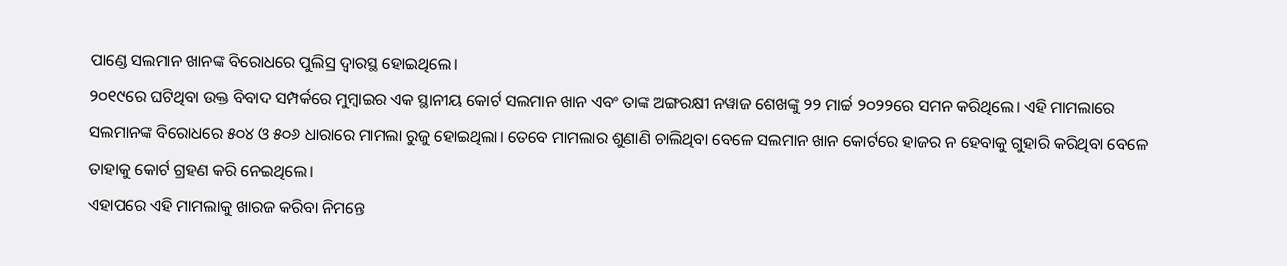ପାଣ୍ଡେ ସଲମାନ ଖାନଙ୍କ ବିରୋଧରେ ପୁଲିସ୍ର ଦ୍ୱାରସ୍ଥ ହୋଇଥିଲେ।
୨୦୧୯ରେ ଘଟିଥିବା ଉକ୍ତ ବିବାଦ ସମ୍ପର୍କରେ ମୁମ୍ବାଇର ଏକ ସ୍ଥାନୀୟ କୋର୍ଟ ସଲମାନ ଖାନ ଏବଂ ତାଙ୍କ ଅଙ୍ଗରକ୍ଷୀ ନୱାଜ ଶେଖଙ୍କୁ ୨୨ ମାର୍ଚ୍ଚ ୨୦୨୨ରେ ସମନ କରିଥିଲେ। ଏହି ମାମଲାରେ ସଲମାନଙ୍କ ବିରୋଧରେ ୫୦୪ ଓ ୫୦୬ ଧାରାରେ ମାମଲା ରୁଜୁ ହୋଇଥିଲା। ତେବେ ମାମଲାର ଶୁଣାଣି ଚାଲିଥିବା ବେଳେ ସଲମାନ ଖାନ କୋର୍ଟରେ ହାଜର ନ ହେବାକୁ ଗୁହାରି କରିଥିବା ବେଳେ ତାହାକୁ କୋର୍ଟ ଗ୍ରହଣ କରି ନେଇଥିଲେ।
ଏହାପରେ ଏହି ମାମଲାକୁ ଖାରଜ କରିବା ନିମନ୍ତେ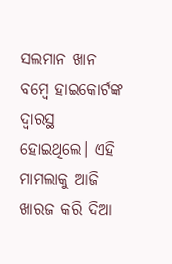ସଲମାନ ଖାନ ବମ୍ବେ ହାଇକୋର୍ଟଙ୍କ ଦ୍ୱାରସ୍ଥ ହୋଇଥିଲେ। ଏହି ମାମଲାକୁ ଆଜି ଖାରଜ କରି ଦିଆ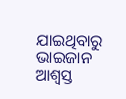ଯାଇଥିବାରୁ ଭାଇଜାନ ଆଶ୍ୱସ୍ତ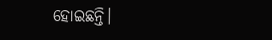ହୋଇଛନ୍ତି।